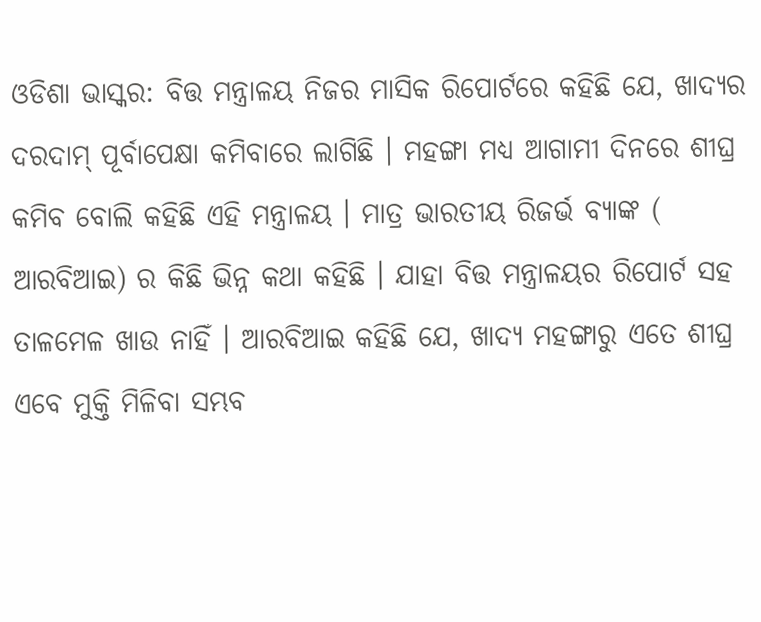ଓଡିଶା ଭାସ୍କର: ବିତ୍ତ ମନ୍ତ୍ରାଳୟ ନିଜର ମାସିକ ରିପୋର୍ଟରେ କହିଛି ଯେ, ଖାଦ୍ୟର ଦରଦାମ୍ ପୂର୍ବାପେକ୍ଷା କମିବାରେ ଲାଗିଛି । ମହଙ୍ଗା ମଧ୍ୟ ଆଗାମୀ ଦିନରେ ଶୀଘ୍ର କମିବ ବୋଲି କହିଛି ଏହି ମନ୍ତ୍ରାଳୟ । ମାତ୍ର ଭାରତୀୟ ରିଜର୍ଭ ବ୍ୟାଙ୍କ ( ଆରବିଆଇ) ର କିଛି ଭିନ୍ନ କଥା କହିଛି । ଯାହା ବିତ୍ତ ମନ୍ତ୍ରାଳୟର ରିପୋର୍ଟ ସହ ତାଳମେଳ ଖାଉ ନାହିଁ । ଆରବିଆଇ କହିଛି ଯେ, ଖାଦ୍ୟ ମହଙ୍ଗାରୁ ଏତେ ଶୀଘ୍ର ଏବେ ମୁକ୍ତି ମିଳିବା ସମ୍ଭବ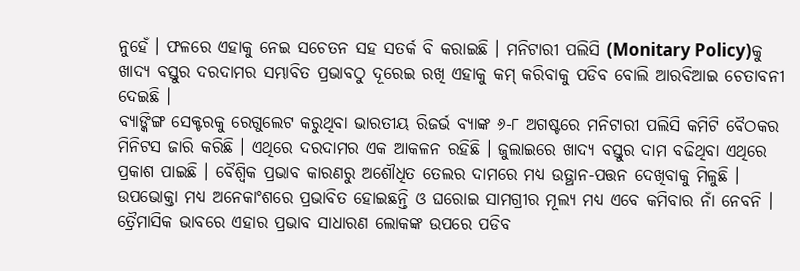ନୁହେଁ । ଫଳରେ ଏହାକୁ ନେଇ ସଚେତନ ସହ ସତର୍କ ବି କରାଇଛି । ମନିଟାରୀ ପଲିସି (Monitary Policy)କୁ ଖାଦ୍ୟ ବସ୍ତୁର ଦରଦାମର ସମ୍ଭାବିତ ପ୍ରଭାବଠୁ ଦୂରେଇ ରଖି ଏହାକୁ କମ୍ କରିବାକୁ ପଡିବ ବୋଲି ଆରବିଆଇ ଚେତାବନୀ ଦେଇଛି ।
ବ୍ୟାଙ୍କିଙ୍ଗ ସେକ୍ଟରକୁ ରେଗୁଲେଟ କରୁଥିବା ଭାରତୀୟ ରିଜର୍ଭ ବ୍ୟାଙ୍କ ୬-୮ ଅଗଷ୍ଟରେ ମନିଟାରୀ ପଲିସି କମିଟି ବୈଠକର ମିନିଟସ ଜାରି କରିଛି । ଏଥିରେ ଦରଦାମର ଏକ ଆକଳନ ରହିଛି । ଜୁଲାଇରେ ଖାଦ୍ୟ ବସ୍ତୁର ଦାମ ବଢିଥିବା ଏଥିରେ ପ୍ରକାଶ ପାଇଛି । ବୈଶ୍ୱିକ ପ୍ରଭାବ କାରଣରୁ ଅଶୌଧିତ ତେଲର ଦାମରେ ମଧ୍ୟ ଉତ୍ଥାନ-ପତ୍ତନ ଦେଖିବାକୁ ମିଳୁଛି । ଉପଭୋକ୍ତା ମଧ୍ୟ ଅନେକାଂଶରେ ପ୍ରଭାବିତ ହୋଇଛନ୍ତି ଓ ଘରୋଇ ସାମଗ୍ରୀର ମୂଲ୍ୟ ମଧ୍ୟ ଏବେ କମିବାର ନାଁ ନେବନି । ତ୍ରୈମାସିକ ଭାବରେ ଏହାର ପ୍ରଭାବ ସାଧାରଣ ଲୋକଙ୍କ ଉପରେ ପଡିବ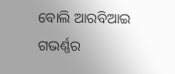ବୋଲି ଆରବିଆଇ ଗଭର୍ଣ୍ଣର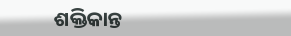ଶକ୍ତିକାନ୍ତ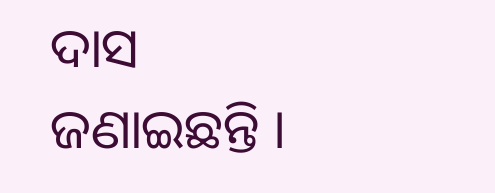ଦାସ ଜଣାଇଛନ୍ତି ।